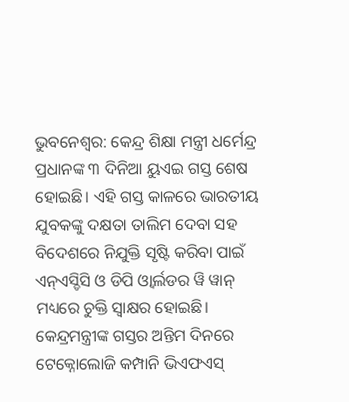ଭୁବନେଶ୍ବର: କେନ୍ଦ୍ର ଶିକ୍ଷା ମନ୍ତ୍ରୀ ଧର୍ମେନ୍ଦ୍ର ପ୍ରଧାନଙ୍କ ୩ ଦିନିଆ ୟୁଏଇ ଗସ୍ତ ଶେଷ ହୋଇଛି। ଏହି ଗସ୍ତ କାଳରେ ଭାରତୀୟ ଯୁବକଙ୍କୁ ଦକ୍ଷତା ତାଲିମ ଦେବା ସହ ବିଦେଶରେ ନିଯୁକ୍ତି ସୃଷ୍ଟି କରିବା ପାଇଁ ଏନ୍ଏସ୍ଡିସି ଓ ଡିପି ଓ୍ୱାର୍ଲଡର ୱି ୱାନ୍ ମଧ୍ୟରେ ଚୁକ୍ତି ସ୍ୱାକ୍ଷର ହୋଇଛି। କେନ୍ଦ୍ରମନ୍ତ୍ରୀଙ୍କ ଗସ୍ତର ଅନ୍ତିମ ଦିନରେ ଟେକ୍ନୋଲୋଜି କମ୍ପାନି ଭିଏଫଏସ୍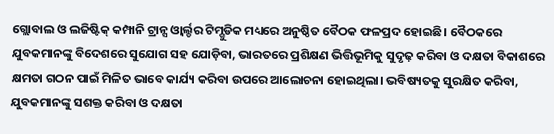ଗ୍ଲୋବାଲ ଓ ଲଜିଷ୍ଟିକ୍ କମ୍ପାନି ଟ୍ରାନ୍ସ ଓ୍ୱାର୍ଲ୍ଡର ଟିମ୍ଗୁଡିକ ମଧ୍ୟରେ ଅନୁଷ୍ଠିତ ବୈଠକ ଫଳପ୍ରଦ ହୋଇଛି। ବୈଠକରେ ଯୁବକମାନଙ୍କୁ ବିଦେଶରେ ସୁଯୋଗ ସହ ଯୋଡ଼ିବା, ଭାରତରେ ପ୍ରଶିକ୍ଷଣ ଭିତ୍ତିଭୂମିକୁ ସୁଦୃଢ଼ କରିବା ଓ ଦକ୍ଷତା ବିକାଶରେ କ୍ଷମତା ଗଠନ ପାଇଁ ମିଳିତ ଭାବେ କାର୍ଯ୍ୟ କରିବା ଉପରେ ଆଲୋଚନା ହୋଇଥିଲା। ଭବିଷ୍ୟତକୁ ସୁରକ୍ଷିତ କରିବା, ଯୁବକମାନଙ୍କୁ ସଶକ୍ତ କରିବା ଓ ଦକ୍ଷତା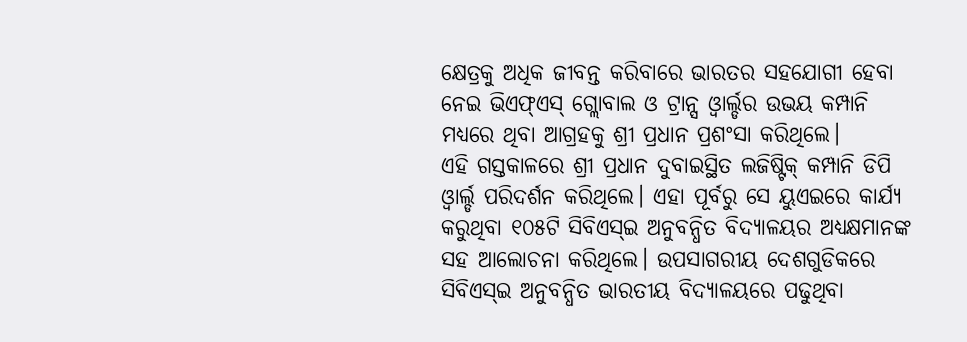କ୍ଷେତ୍ରକୁ ଅଧିକ ଜୀବନ୍ତ କରିବାରେ ଭାରତର ସହଯୋଗୀ ହେବା ନେଇ ଭିଏଫ୍ଏସ୍ ଗ୍ଲୋବାଲ ଓ ଟ୍ରାନ୍ସ ଓ୍ୱାର୍ଲ୍ଡର ଉଭୟ କମ୍ପାନି ମଧ୍ୟରେ ଥିବା ଆଗ୍ରହକୁ ଶ୍ରୀ ପ୍ରଧାନ ପ୍ରଶଂସା କରିଥିଲେ।
ଏହି ଗସ୍ତକାଳରେ ଶ୍ରୀ ପ୍ରଧାନ ଦୁବାଇସ୍ଥିତ ଲଜିଷ୍ଟିକ୍ କମ୍ପାନି ଡିପି ଓ୍ୱାର୍ଲ୍ଡ ପରିଦର୍ଶନ କରିଥିଲେ। ଏହା ପୂର୍ବରୁ ସେ ୟୁଏଇରେ କାର୍ଯ୍ୟ କରୁଥିବା ୧୦୫ଟି ସିବିଏସ୍ଇ ଅନୁବନ୍ଧିତ ବିଦ୍ୟାଳୟର ଅଧ୍ୟକ୍ଷମାନଙ୍କ ସହ ଆଲୋଚନା କରିଥିଲେ। ଉପସାଗରୀୟ ଦେଶଗୁଡିକରେ ସିବିଏସ୍ଇ ଅନୁବନ୍ଧିତ ଭାରତୀୟ ବିଦ୍ୟାଳୟରେ ପଢୁଥିବା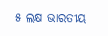୫ ଲକ୍ଷ ଭାରତୀୟ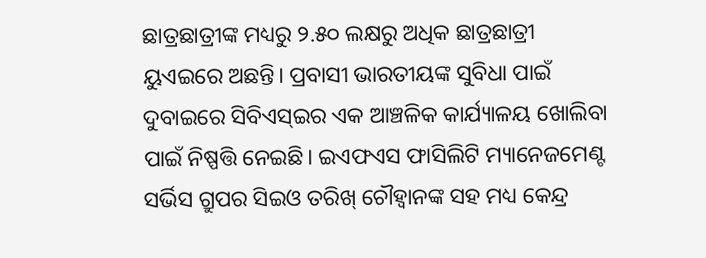ଛାତ୍ରଛାତ୍ରୀଙ୍କ ମଧ୍ୟରୁ ୨.୫୦ ଲକ୍ଷରୁ ଅଧିକ ଛାତ୍ରଛାତ୍ରୀ ୟୁଏଇରେ ଅଛନ୍ତି। ପ୍ରବାସୀ ଭାରତୀୟଙ୍କ ସୁବିଧା ପାଇଁ ଦୁବାଇରେ ସିବିଏସ୍ଇର ଏକ ଆଞ୍ଚଳିକ କାର୍ଯ୍ୟାଳୟ ଖୋଲିବା ପାଇଁ ନିଷ୍ପତ୍ତି ନେଇଛି। ଇଏଫଏସ ଫାସିଲିଟି ମ୍ୟାନେଜମେଣ୍ଟ ସର୍ଭିସ ଗ୍ରୁପର ସିଇଓ ତରିଖ୍ ଚୌହ୍ୱାନଙ୍କ ସହ ମଧ୍ୟ କେନ୍ଦ୍ର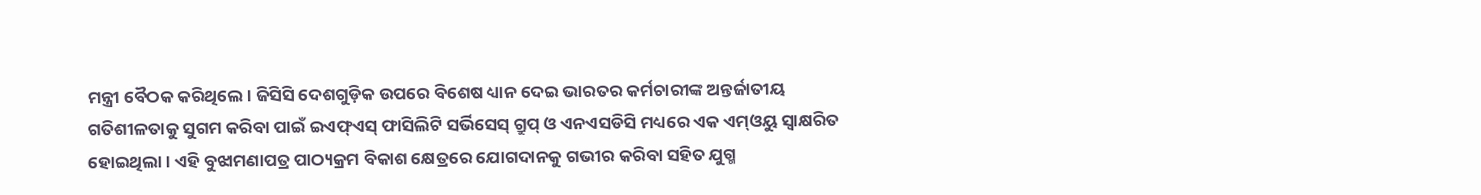ମନ୍ତ୍ରୀ ବୈଠକ କରିଥିଲେ। ଜିସିସି ଦେଶଗୁଡ଼ିକ ଉପରେ ବିଶେଷ ଧ୍ୟାନ ଦେଇ ଭାରତର କର୍ମଚାରୀଙ୍କ ଅନ୍ତର୍ଜାତୀୟ ଗତିଶୀଳତାକୁ ସୁଗମ କରିବା ପାଇଁ ଇଏଫ୍ଏସ୍ ଫାସିଲିଟି ସର୍ଭିସେସ୍ ଗ୍ରୁପ୍ ଓ ଏନଏସଡିସି ମଧ୍ୟରେ ଏକ ଏମ୍ଓୟୁ ସ୍ୱାକ୍ଷରିତ ହୋଇଥିଲା। ଏହି ବୁଝାମଣାପତ୍ର ପାଠ୍ୟକ୍ରମ ବିକାଶ କ୍ଷେତ୍ରରେ ଯୋଗଦାନକୁ ଗଭୀର କରିବା ସହିତ ଯୁଗ୍ମ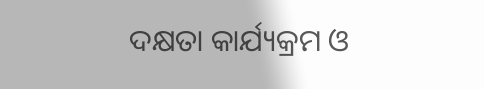ଦକ୍ଷତା କାର୍ଯ୍ୟକ୍ରମ ଓ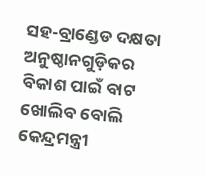ସହ-ବ୍ରାଣ୍ଡେଡ ଦକ୍ଷତା ଅନୁଷ୍ଠାନଗୁଡ଼ିକର ବିକାଶ ପାଇଁ ବାଟ ଖୋଲିବ ବୋଲି କେନ୍ଦ୍ରମନ୍ତ୍ରୀ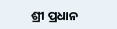ଶ୍ରୀ ପ୍ରଧାନ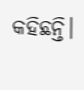କହିଛନ୍ତି।